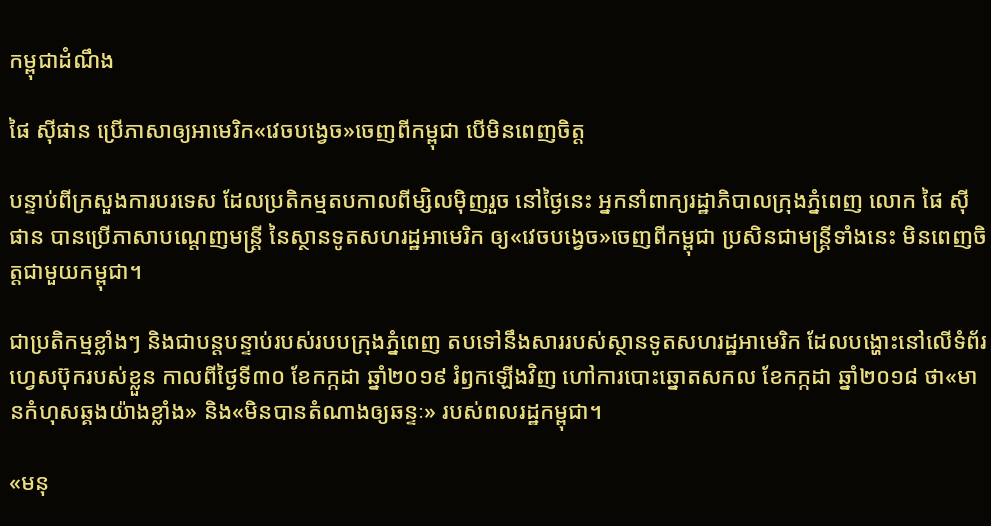កម្ពុជាដំណឹង

ផៃ ស៊ីផាន ប្រើភាសាឲ្យអាមេរិក«វេចបង្វេច»ចេញពីកម្ពុជា បើមិនពេញចិត្ត

បន្ទាប់ពីក្រសួងការបរទេស ដែលប្រតិកម្មតបកាលពីម្សិលម៉ិញរួច នៅថ្ងៃនេះ អ្នកនាំពាក្យរដ្ឋាភិបាលក្រុងភ្នំពេញ លោក ផៃ ស៊ីផាន បានប្រើភាសាបណ្ដេញមន្ត្រី នៃស្ថានទូតសហរដ្ឋអាមេរិក ឲ្យ«វេចបង្វេច»ចេញពីកម្ពុជា ប្រសិនជាមន្ត្រីទាំងនេះ មិនពេញចិត្តជាមួយកម្ពុជា។

ជាប្រតិកម្មខ្លាំងៗ និងជាបន្តបន្ទាប់របស់របបក្រុងភ្នំពេញ តបទៅនឹងសាររបស់ស្ថានទូតសហរដ្ឋអាមេរិក ដែលបង្ហោះនៅលើទំព័រហ្វេសប៊ុករបស់ខ្លួន កាលពីថ្ងៃទី៣០ ខែកក្កដា ឆ្នាំ២០១៩ រំឭកឡើងវិញ ហៅការបោះឆ្នោតសកល ខែកក្កដា ឆ្នាំ២០១៨ ថា«មានកំហុសឆ្គងយ៉ាងខ្លាំង» និង«មិនបានតំណាងឲ្យឆន្ទៈ» របស់ពលរដ្ឋកម្ពុជា។

«មនុ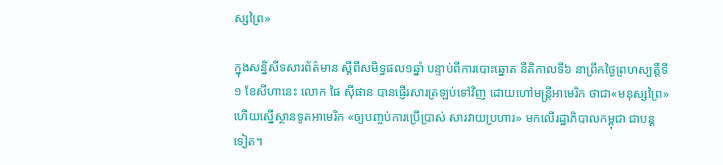ស្សព្រៃ»

ក្នុងសន្និសីទសារព័ត៌មាន ស្តីពីសមិទ្ធផល១ឆ្នាំ បន្ទាប់ពីការបោះឆ្នោត នីតិកាលទី៦ នាព្រឹកថ្ងៃព្រហស្បត្តិ៍ទី១ ខែសីហានេះ លោក ផៃ ស៊ីផាន បានផ្ញើរសារត្រឡប់ទៅវិញ ដោយហៅមន្ត្រីអាមេរិក ថាជា«មនុស្សព្រៃ» ហើយស្នើស្ថានទូតអាមេរិក «ឲ្យបញ្ចប់ការប្រើប្រាស់ សារវាយប្រហារ» មកលើរដ្ឋាភិបាលកម្ពុជា ជាបន្តទៀត។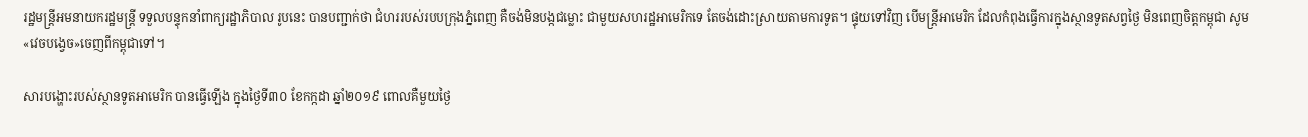រដ្ឋមន្ត្រីអមនាយករដ្ឋមន្ត្រី ទទួលបន្ទុកនាំពាក្យរដ្ឋាភិបាល រូបនេះ បានបញ្ជាក់ថា ជំហររបស់របបក្រុងភ្នំពេញ គឺចង់មិនបង្កជម្លោះ ជាមួយសហរដ្ឋអាមេរិកទេ តែចង់ដោះស្រាយតាមការទូត។ ផ្ទុយទៅវិញ បើមន្ត្រីអាមេរិក ដែលកំពុងធ្វើការក្នុងស្ថានទូតសព្វថ្ងៃ មិនពេញចិត្តកម្ពុជា សូម«វេចបង្វេច»ចេញពីកម្ពុជាទៅ។

សារបង្ហោះរបស់ស្ថានទូតអាមេរិក បានធ្វើឡើង ក្នុងថ្ងៃទី៣០ ខែកក្កដា ឆ្នាំ២០១៩ ពោលគឺមួយថ្ងៃ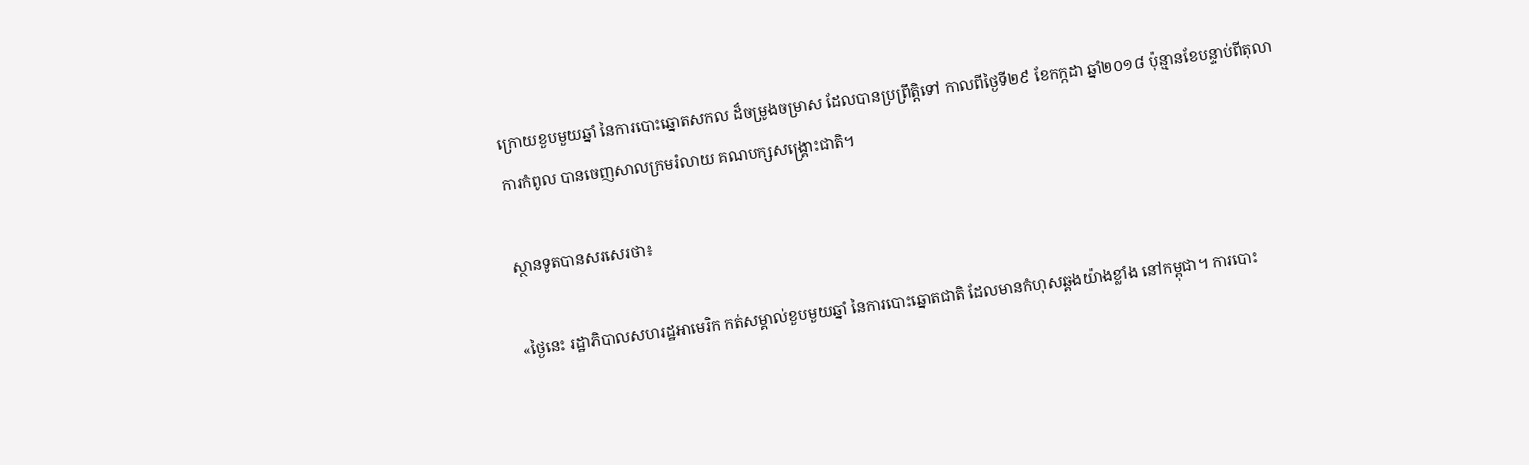ក្រោយខួបមួយឆ្នាំ នៃការបោះឆ្នោតសកល ដ៏ចម្រូងចម្រាស ដែលបានប្រព្រឹត្តិទៅ កាលពីថ្ងៃទី២៩ ខែកក្កដា ឆ្នាំ២០១៨ ប៉ុន្មានខែបន្ទាប់ពីតុលាការកំពូល បានចេញសាលក្រមរំលាយ គណបក្សសង្គ្រោះជាតិ។

ស្ថានទូតបានសរសេរថា៖

«ថ្ងៃនេះ រដ្ឋាភិបាលសហរដ្ឋអាមេរិក កត់សម្គាល់ខួបមួយឆ្នាំ នៃការបោះឆ្នោតជាតិ ដែលមានកំហុសឆ្គងយ៉ាងខ្លាំង នៅកម្ពុជា។ ការបោះ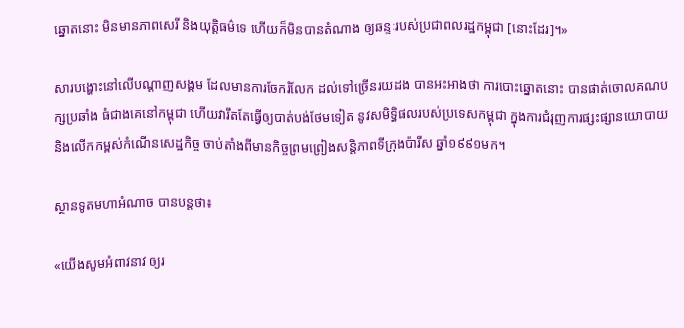ឆ្នោតនោះ មិនមានភាពសេរី និងយុត្តិធម៌ទេ ហើយក៏មិនបានតំណាង ឲ្យឆន្ទៈរបស់ប្រជាពលរដ្ឋកម្ពុជា [នោះដែរ]។»

សារបង្ហោះនៅលើបណ្ដាញសង្គម ដែលមានការចែករំលែក ដល់ទៅច្រើនរយដង បានអះអាងថា ការបោះឆ្នោតនោះ បានផាត់ចោលគណបក្សប្រឆាំង ធំជាងគេនៅកម្ពុជា ហើយវារឹតតែធ្វើឲ្យបាត់បង់ថែមទៀត នូវសមិទ្ធិផលរបស់ប្រទេសកម្ពុជា ក្នុងការជំរុញការផ្សះផ្សានយោបាយ និងលើកកម្ពស់កំណើនសេដ្ឋកិច្ច ចាប់តាំងពីមានកិច្ចព្រមព្រៀងសន្តិភាពទីក្រុងប៉ារីស ឆ្នាំ១៩៩១មក។

ស្ថានទូតមហាអំណាច បានបន្តថា៖

«យើងសូមអំពាវនាវ ឲ្យរ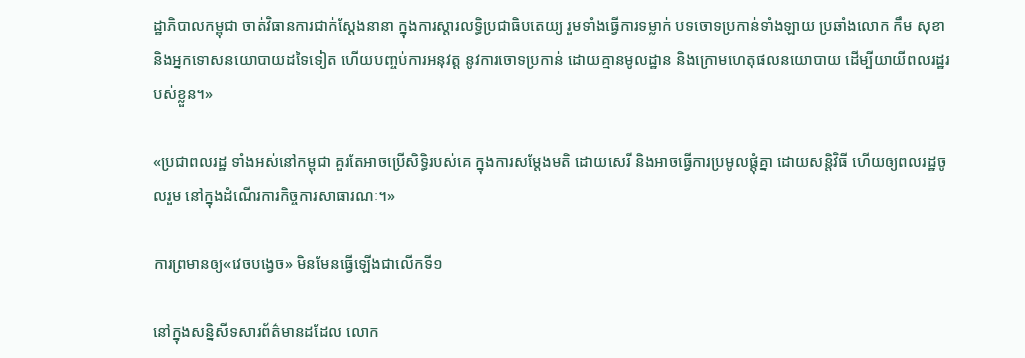ដ្ឋាភិបាលកម្ពុជា ចាត់វិធានការជាក់ស្តែងនានា ក្នុងការស្តារលទ្ធិប្រជាធិបតេយ្យ រួមទាំងធ្វើការទម្លាក់ បទចោទប្រកាន់ទាំងឡាយ ប្រឆាំងលោក កឹម សុខា និងអ្នកទោសនយោបាយដទៃទៀត ហើយបញ្ចប់ការអនុវត្ត នូវការចោទប្រកាន់ ដោយគ្មានមូលដ្ឋាន និងក្រោមហេតុផលនយោបាយ ដើម្បីយាយីពលរដ្ឋរបស់ខ្លួន។»

«ប្រជាពលរដ្ឋ ទាំងអស់នៅកម្ពុជា គួរតែអាចប្រើសិទ្ធិរបស់គេ ក្នុងការសម្តែងមតិ ដោយសេរី និងអាចធ្វើការប្រមូលផ្តុំគ្នា ដោយសន្តិវិធី ហើយឲ្យពលរដ្ឋចូលរួម នៅក្នុងដំណើរការកិច្ចការសាធារណៈ។»

ការព្រមានឲ្យ«វេចបង្វេច» មិនមែនធ្វើឡើងជាលើកទី១

នៅក្នុងសន្និសីទសារព័ត៌មានដដែល លោក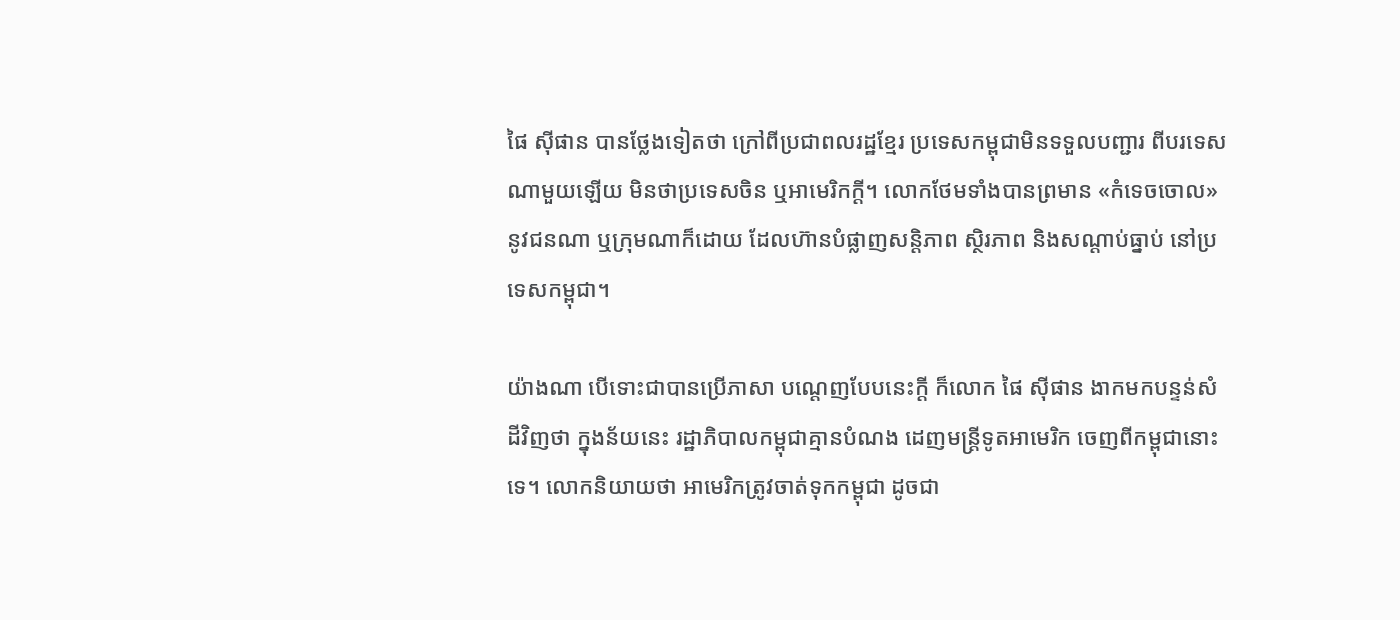ផៃ ស៊ីផាន បានថ្លែងទៀតថា ក្រៅពីប្រជាពលរដ្ឋខ្មែរ ប្រទេសកម្ពុជាមិនទទួលបញ្ជារ ពីបរទេសណាមួយឡើយ មិនថាប្រទេសចិន ឬអាមេរិកក្ដី។ លោកថែមទាំងបានព្រមាន «កំទេចចោល» នូវជនណា ឬក្រុមណាក៏ដោយ ដែលហ៊ានបំផ្លាញសន្តិភាព ស្ថិរភាព និងសណ្តាប់ធ្នាប់ នៅប្រទេសកម្ពុជា។

យ៉ាងណា បើទោះជាបានប្រើភាសា បណ្ដេញបែបនេះក្ដី ក៏លោក ផៃ ស៊ីផាន ងាកមកបន្ទន់សំដីវិញថា ក្នុងន័យនេះ រដ្ឋាភិបាលកម្ពុជាគ្មានបំណង ដេញមន្ដ្រីទូតអាមេរិក ចេញពីកម្ពុជានោះទេ។ លោកនិយាយថា អាមេរិកត្រូវចាត់ទុកកម្ពុជា ដូចជា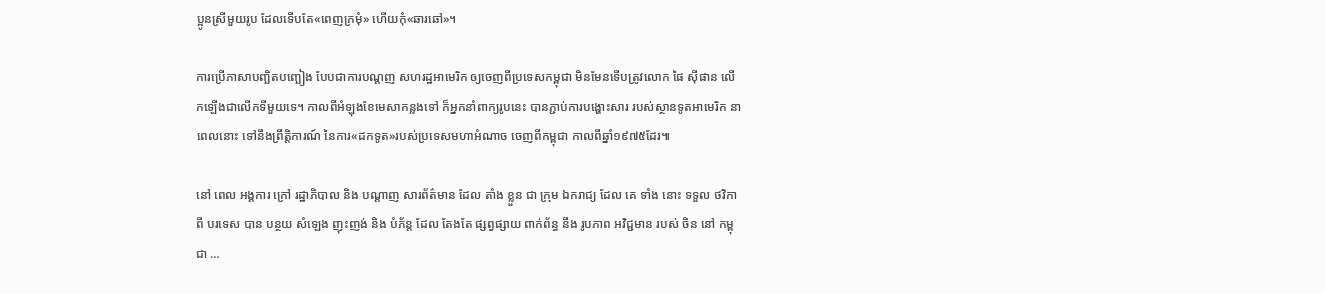ប្អូនស្រីមួយរូប ដែលទើបតែ«ពេញក្រមុំ» ហើយកុំ«ឆារឆៅ»។

ការប្រើភាសាបញ្ឆិតបញ្ឆៀង បែបជាការបណ្ដញ សហរដ្ឋអាមេរិក ឲ្យចេញពីប្រទេសកម្ពុជា មិនមែនទើបត្រូវលោក ផៃ ស៊ីផាន លើកឡើងជាលើកទីមួយទេ។ កាលពីអំឡុងខែមេសាកន្លងទៅ ក៏អ្នកនាំពាក្យរូបនេះ បានភ្ជាប់ការបង្ហោះសារ របស់ស្ថានទូតអាមេរិក នាពេលនោះ ទៅនឹងព្រឹត្តិការណ៍ នៃការ«ដកទូត»របស់ប្រទេសមហាអំណាច ចេញពីកម្ពុជា កាលពីឆ្នាំ១៩៧៥ដែរ៕

នៅ ពេល អង្គការ ក្រៅ រដ្ឋាភិបាល និង បណ្ដាញ សារព័ត៌មាន ដែល តាំង ខ្លួន ជា ក្រុម ឯករាជ្យ ដែល គេ ទាំង នោះ ទទួល ថវិកា ពី បរទេស បាន បន្ថយ សំឡេង ញុះញង់ និង បំភ័ន្ត ដែល តែងតែ ផ្សព្វផ្សាយ ពាក់ព័ន្ធ នឹង រូបភាព អវិជ្ជមាន របស់ ចិន នៅ កម្ពុជា …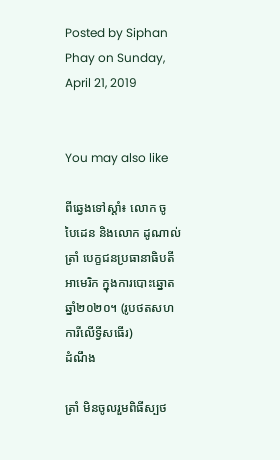Posted by Siphan Phay on Sunday, April 21, 2019


You may also like

ពីឆ្វេងទៅស្ដាំ៖ លោក ចូ បៃដេន និងលោក ដូណាល់ ត្រាំ បេក្ខជនប្រធានាធិបតីអាមេរិក ក្នុងការបោះឆ្នោតឆ្នាំ២០២០។ (រូបថតសហការីលើទ្វីសធើរ)
ដំណឹង

ត្រាំ មិនចូលរួមពិធីស្បថ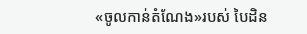«ចូលកាន់តំណែង»របស់ បៃដិន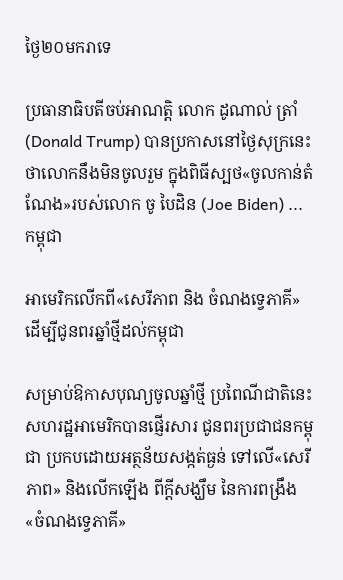ថ្ងៃ២០មករាទេ

ប្រធានាធិបតីចប់អាណត្តិ លោក ដូណាល់ ត្រាំ (Donald Trump) បានប្រកាសនៅថ្ងៃសុក្រនេះ ថាលោកនឹងមិនចូលរួម ក្នុងពិធីស្បថ«ចូលកាន់តំណែង»របស់លោក ចូ បៃដិន (Joe Biden) ...
កម្ពុជា

អាមេរិកលើកពី«សេរីភាព និង ចំណងទ្វេភាគី» ដើម្បីជូនពរឆ្នាំថ្មីដល់កម្ពុជា

សម្រាប់ឱកាសបុណ្យចូលឆ្នាំថ្មី ប្រពៃណីជាតិនេះ សហរដ្ឋអាមេរិកបានផ្ញើរសារ ជូនពរប្រជាជនកម្ពុជា ប្រកបដោយអត្ថន័យសង្កត់ធ្ងន់ ទៅលើ«សេរីភាព» និងលើកឡើង ពីក្ដីសង្ឃឹម នៃការពង្រឹង«ចំណងទ្វេភាគី»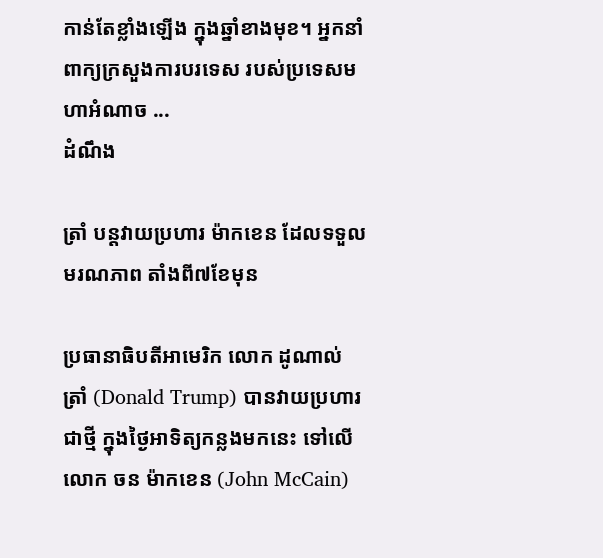កាន់តែខ្លាំងឡើង ក្នុងឆ្នាំខាងមុខ។ អ្នកនាំពាក្យក្រសួងការបរទេស របស់ប្រទេសមហាអំណាច ...
ដំណឹង

ត្រាំ បន្តវាយប្រហារ ម៉ាកខេន ដែលទទួលមរណភាព តាំងពី៧ខែមុន

ប្រធានាធិបតីអាមេរិក លោក ដូណាល់ ត្រាំ (Donald Trump) បានវាយប្រហារជាថ្មី ក្នុងថ្ងៃអាទិត្យកន្លងមកនេះ ទៅលើលោក ចន ម៉ាកខេន (John McCain)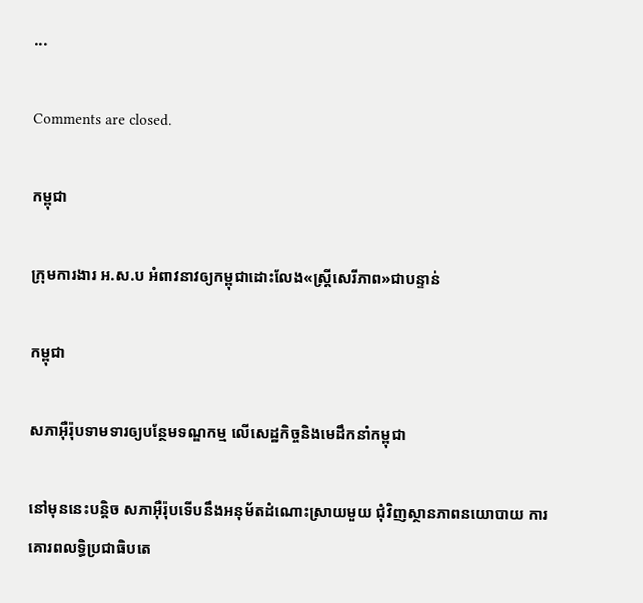...

Comments are closed.

កម្ពុជា

ក្រុមការងារ អ.ស.ប អំពាវនាវឲ្យកម្ពុជាដោះលែង«ស្ត្រីសេរីភាព»ជាបន្ទាន់

កម្ពុជា

សភាអ៊ឺរ៉ុបទាមទារឲ្យបន្ថែមទណ្ឌកម្ម លើសេដ្ឋកិច្ចនិងមេដឹកនាំកម្ពុជា

នៅមុននេះបន្តិច សភាអ៊ឺរ៉ុបទើបនឹងអនុម័តដំណោះស្រាយមួយ ជុំវិញស្ថានភាពនយោបាយ ការគោរពលទ្ធិប្រជាធិបតេ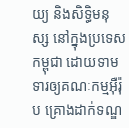យ្យ និងសិទ្ធិមនុស្ស នៅក្នុងប្រទេសកម្ពុជា ដោយទាមទារឲ្យគណៈកម្មអ៊ឺរ៉ុប គ្រោងដាក់ទណ្ឌ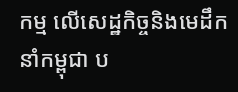កម្ម លើសេដ្ឋកិច្ចនិងមេដឹកនាំកម្ពុជា ប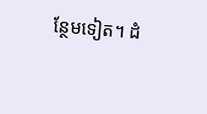ន្ថែមទៀត។ ដំ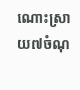ណោះស្រាយ៧ចំណុ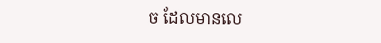ច ដែលមានលេ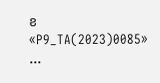ខ «P9_TA(2023)0085» ...